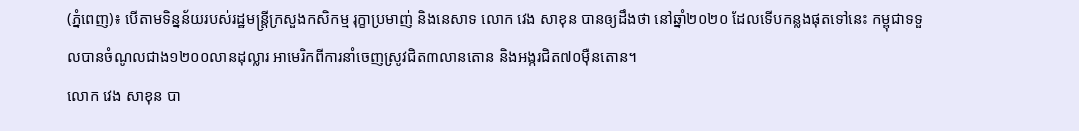(ភ្នំពេញ)៖ បើតាមទិន្នន័យរបស់រដ្ឋមន្ត្រីក្រសួងកសិកម្ម រុក្ខាប្រមាញ់ និងនេសាទ លោក វេង សាខុន បានឲ្យដឹងថា នៅឆ្នាំ២០២០ ដែលទើបកន្លងផុតទៅនេះ កម្ពុជាទទួលបានចំណូលជាង១២០០លានដុល្លារ អាមេរិកពីការនាំចេញស្រូវជិត៣លានតោន និងអង្ករជិត៧០ម៉ឺនតោន។
លោក វេង សាខុន បា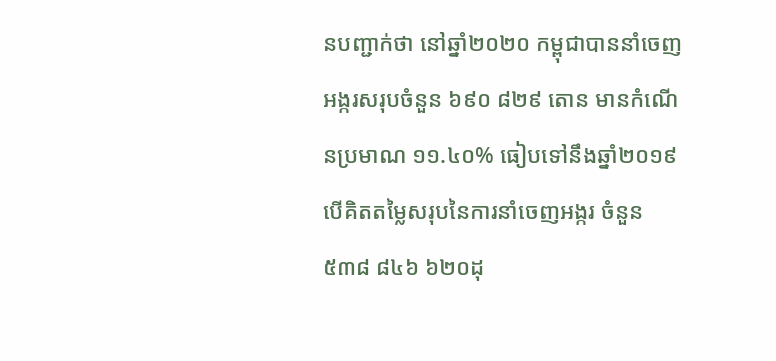នបញ្ជាក់ថា នៅឆ្នាំ២០២០ កម្ពុជាបាននាំចេញអង្ករសរុបចំនួន ៦៩០ ៨២៩ តោន មានកំណើនប្រមាណ ១១.៤០% ធៀបទៅនឹងឆ្នាំ២០១៩ បើគិតតម្លៃសរុបនៃការនាំចេញអង្ករ ចំនួន ៥៣៨ ៨៤៦ ៦២០ដុ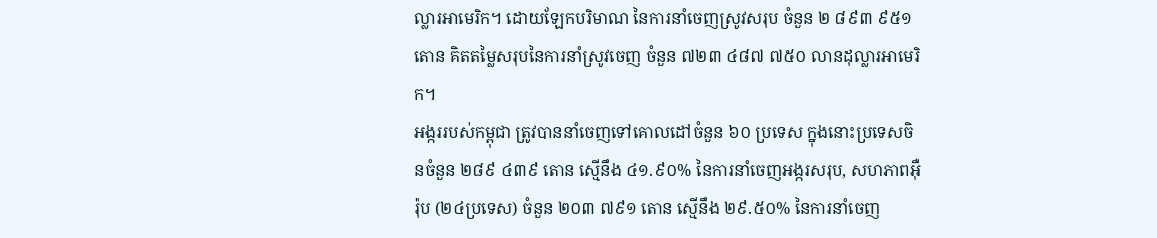ល្លារអាមេរិក។ ដោយឡែកបរិមាណ នៃការនាំចេញស្រូវសរុប ចំនួន ២ ៨៩៣ ៩៥១ តោន គិតតម្លៃសរុបនៃការនាំស្រូវចេញ ចំនួន ៧២៣ ៤៨៧ ៧៥០ លានដុល្លារអាមេរិក។
អង្កររបស់កម្ពុជា ត្រូវបាននាំចេញទៅគោលដៅចំនួន ៦០ ប្រទេស ក្នុងនោះប្រទេសចិនចំនួន ២៨៩ ៤៣៩ តោន ស្មើនឹង ៤១.៩០% នៃការនាំចេញអង្ករសរុប, សហភាពអ៊ឺរ៉ុប (២៤ប្រទេស) ចំនួន ២០៣ ៧៩១ តោន ស្មើនឹង ២៩.៥០% នៃការនាំចេញ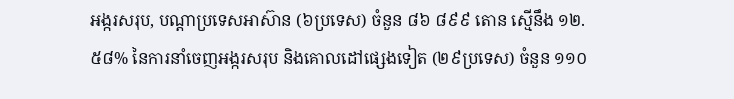អង្ករសរុប, បណ្តាប្រទេសអាស៊ាន (៦ប្រទេស) ចំនួន ៨៦ ៨៩៩ តោន ស្មើនឹង ១២.៥៨% នៃការនាំចេញអង្ករសរុប និងគោលដៅផ្សេងទៀត (២៩ប្រទេស) ចំនួន ១១០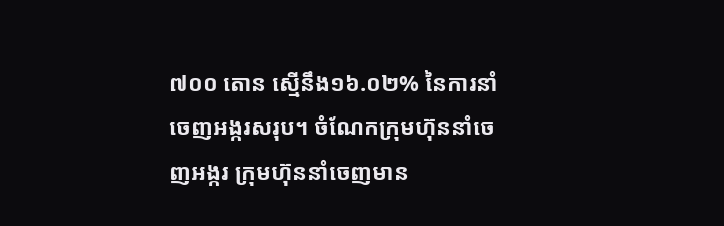៧០០ តោន ស្មើនឹង១៦.០២% នៃការនាំចេញអង្ករសរុប។ ចំណែកក្រុមហ៊ុននាំចេញអង្ករ ក្រុមហ៊ុននាំចេញមាន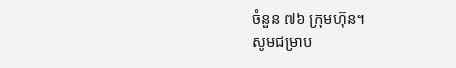ចំនួន ៧៦ ក្រុមហ៊ុន។
សូមជម្រាប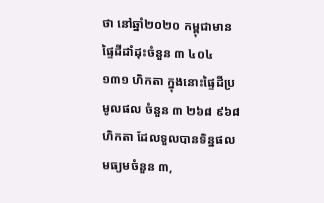ថា នៅឆ្នាំ២០២០ កម្ពុជាមានផ្ទៃដីដាំដុះចំនួន ៣ ៤០៤ ១៣១ ហិកតា ក្នុងនោះផ្ទៃដីប្រមូលផល ចំនួន ៣ ២៦៨ ៩៦៨ ហិកតា ដែលទួលបានទិន្នផលមធ្យមចំនួន ៣,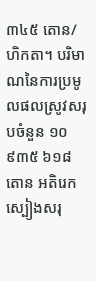៣៤៥ តោន/ហិកតា។ បរិមាណនៃការប្រមូលផលស្រូវសរុបចំនួន ១០ ៩៣៥ ៦១៨ តោន អតិរេកស្បៀងសរុ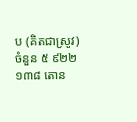ប (គិតជាស្រូវ) ចំនួន ៥ ៩២២ ១៣៨ តោន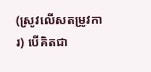(ស្រូវលើសតម្រូវការ) បើគិតជា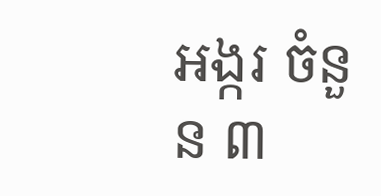អង្ករ ចំនួន ៣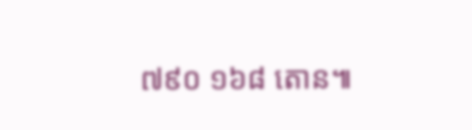៧៩០ ១៦៨ តោន៕